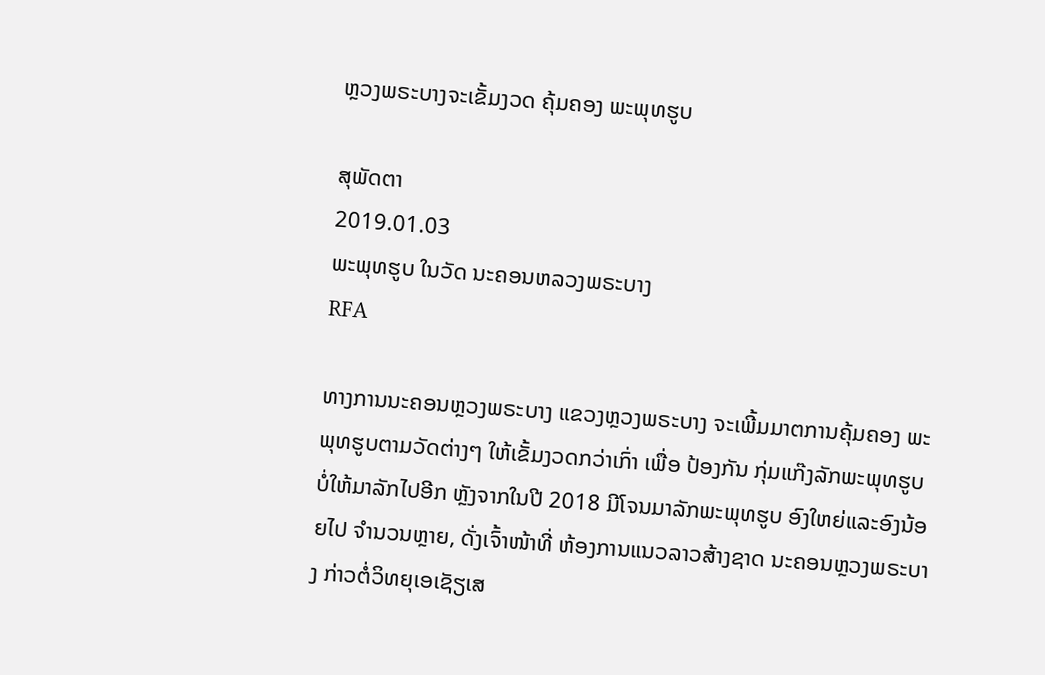ຫຼວງພຣະບາງຈະເຂັ້ມງວດ ຄຸ້ມຄອງ ພະພຸທຮູບ

ສຸພັດຕາ
2019.01.03
ພະພຸທຮູບ ໃນວັດ ນະຄອນຫລວງພຣະບາງ
RFA

ທາງການນະຄອນຫຼວງພຣະບາງ ແຂວງຫຼວງພຣະບາງ ຈະເພີ້ມມາຕການຄຸ້ມຄອງ ພະພຸທຮູບຕາມວັດຕ່າງໆ ໃຫ້ເຂັ້ມງວດກວ່າເກົ່າ ເພື່ອ ປ້ອງກັນ ກຸ່ມແກ໊ງລັກພະພຸທຮູບ ບໍ່ໃຫ້ມາລັກໄປອີກ ຫຼັງຈາກໃນປີ 2018 ມີໂຈນມາລັກພະພຸທຮູບ ອົງໃຫຍ່ແລະອົງນ້ອຍໄປ ຈຳນວນຫຼາຍ, ດັ່ງເຈົ້າໜ້າທີ່ ຫ້ອງການແນວລາວສ້າງຊາດ ນະຄອນຫຼວງພຣະບາງ ກ່າວຕໍ່ວິທຍຸເອເຊັຽເສ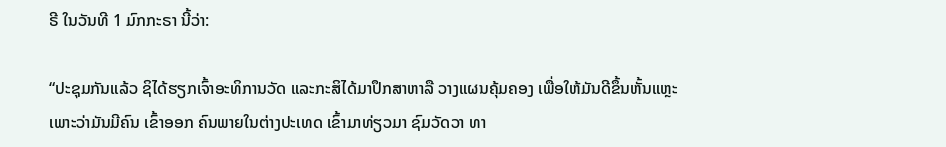ຣີ ໃນວັນທີ 1 ມົກກະຣາ ນີ້ວ່າ:

“ປະຊຸມກັນແລ້ວ ຊິໄດ້ຮຽກເຈົ້າອະທິການວັດ ແລະກະສິໄດ້ມາປຶກສາຫາລື ວາງແຜນຄຸ້ມຄອງ ເພື່ອໃຫ້ມັນດີຂຶ້ນຫັ້ນແຫຼະ ເພາະວ່າມັນມີຄົນ ເຂົ້າອອກ ຄົນພາຍໃນຕ່າງປະເທດ ເຂົ້າມາທ່ຽວມາ ຊົມວັດວາ ທາ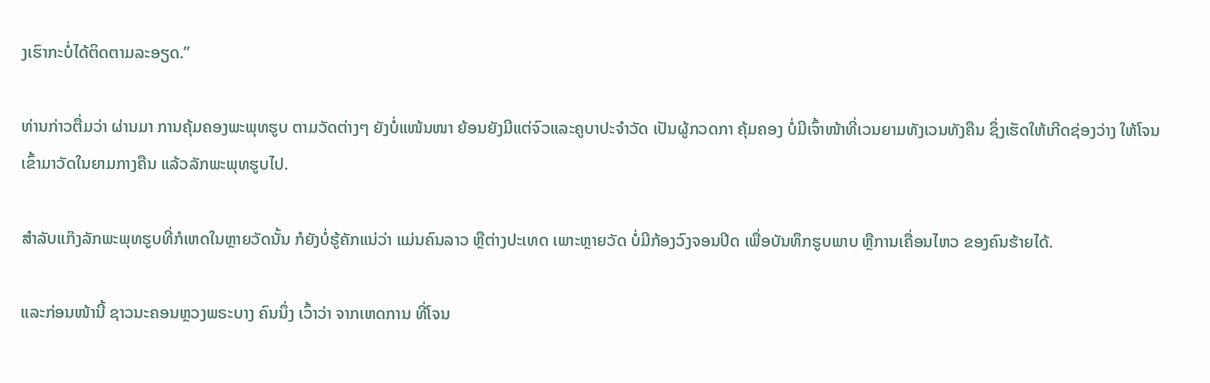ງເຮົາກະບໍ່ໄດ້ຕິດຕາມລະອຽດ.”

ທ່ານກ່າວຕື່ມວ່າ ຜ່ານມາ ການຄຸ້ມຄອງພະພຸທຮູບ ຕາມວັດຕ່າງໆ ຍັງບໍ່ແໜ້ນໜາ ຍ້ອນຍັງມີແຕ່ຈົວແລະຄູບາປະຈຳວັດ ເປັນຜູ້ກວດກາ ຄຸ້ມຄອງ ບໍ່ມີເຈົ້າໜ້າທີ່ເວນຍາມທັງເວນທັງຄືນ ຊຶ່ງເຮັດໃຫ້ເກີດຊ່ອງວ່າງ ໃຫ້ໂຈນເຂົ້າມາວັດໃນຍາມກາງຄືນ ແລ້ວລັກພະພຸທຮູບໄປ.

ສຳລັບແກ໊ງລັກພະພຸທຮູບທີ່ກໍເຫດໃນຫຼາຍວັດນັ້ນ ກໍຍັງບໍ່ຮູ້ຄັກແນ່ວ່າ ແມ່ນຄົນລາວ ຫຼືຕ່າງປະເທດ ເພາະຫຼາຍວັດ ບໍ່ມີກ້ອງວົງຈອນປິດ ເພື່ອບັນທຶກຮູບພາບ ຫຼືການເຄື່ອນໄຫວ ຂອງຄົນຮ້າຍໄດ້.

ແລະກ່ອນໜ້ານີ້ ຊາວນະຄອນຫຼວງພຣະບາງ ຄົນນຶ່ງ ເວົ້າວ່າ ຈາກເຫດການ ທີ່ໂຈນ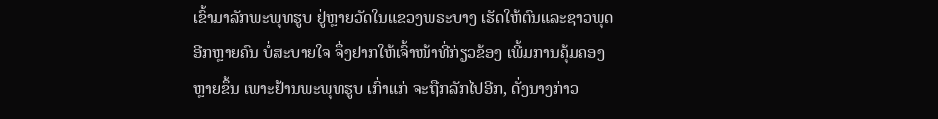ເຂົ້າມາລັກພະພຸທຮູບ ຢູ່ຫຼາຍວັດໃນແຂວງພຣະບາງ ເຮັດໃຫ້ຕົນແລະຊາວພຸດ ອີກຫຼາຍຄົນ ບໍ່ສະບາຍໃຈ ຈຶ່ງຢາກໃຫ້ເຈົ້າໜ້າທີ່ກ່ຽວຂ້ອງ ເພີ້ມການຄຸ້ມຄອງຫຼາຍຂຶ້ນ ເພາະຢ້ານພະພຸທຮູບ ເກົ່າແກ່ ຈະຖືກລັກໄປອີກ, ດັ່ງນາງກ່າວ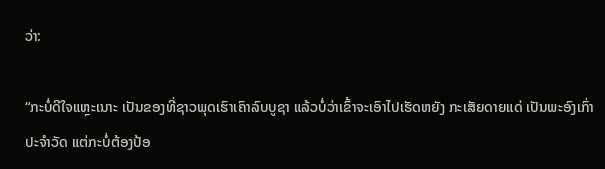ວ່າ:

“ກະບໍ່ດີໃຈແຫຼະເນາະ ເປັນຂອງທີ່ຊາວພຸດເຮົາເຄົາລົບບູຊາ ແລ້ວບໍ່ວ່າເຂົ້າຈະເອົາໄປເຮັດຫຍັງ ກະເສັຍດາຍແດ່ ເປັນພະອົງເກົ່າ ປະຈຳວັດ ແຕ່ກະບໍ່ຕ້ອງປ້ອ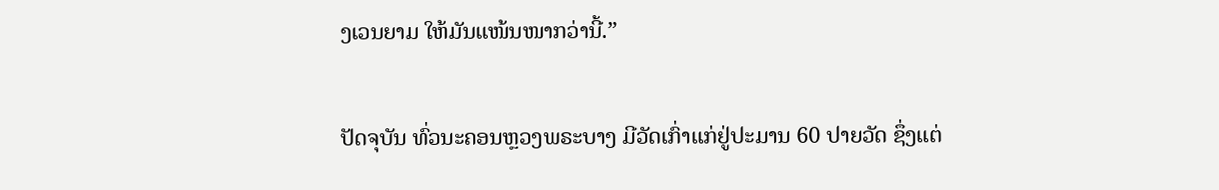ງເວນຍາມ ໃຫ້ມັນແໜ້ນໜາກວ່ານີ້.”

ປັດຈຸບັນ ທົ່ວນະຄອນຫຼວງພຣະບາງ ມີວັດເກົ່າແກ່ຢູ່ປະມານ 60 ປາຍວັດ ຊຶ່ງແຕ່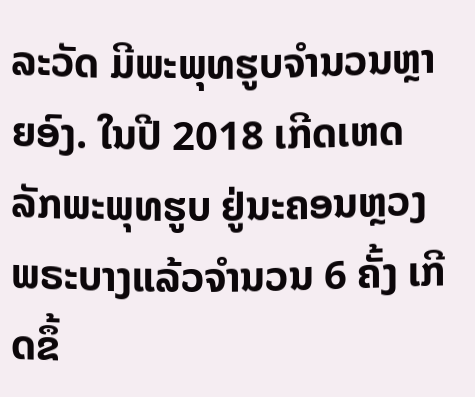ລະວັດ ມີພະພຸທຮູບຈຳນວນຫຼາຍອົງ. ໃນປີ 2018 ເກີດເຫດລັກພະພຸທຮູບ ຢູ່ນະຄອນຫຼວງພຣະບາງແລ້ວຈຳນວນ 6 ຄັ້ງ ເກີດຂຶ້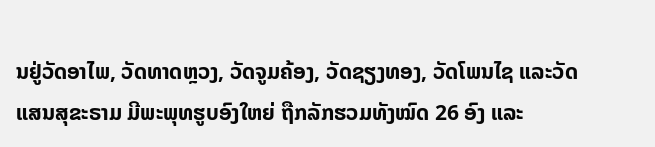ນຢູ່ວັດອາໄພ, ວັດທາດຫຼວງ, ວັດຈູມຄ້ອງ, ວັດຊຽງທອງ, ວັດໂພນໄຊ ແລະວັດ ແສນສຸຂະຣາມ ມີພະພຸທຮູບອົງໃຫຍ່ ຖືກລັກຮວມທັງໝົດ 26 ອົງ ແລະ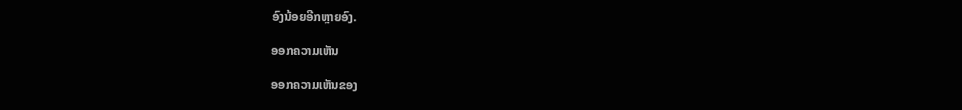ອົງນ້ອຍອີກຫຼາຍອົງ.

ອອກຄວາມເຫັນ

ອອກຄວາມເຫັນຂອງ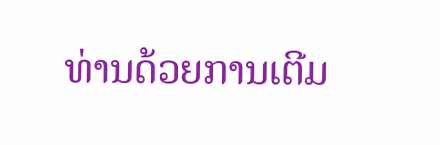ທ່ານດ້ວຍການເຕີມ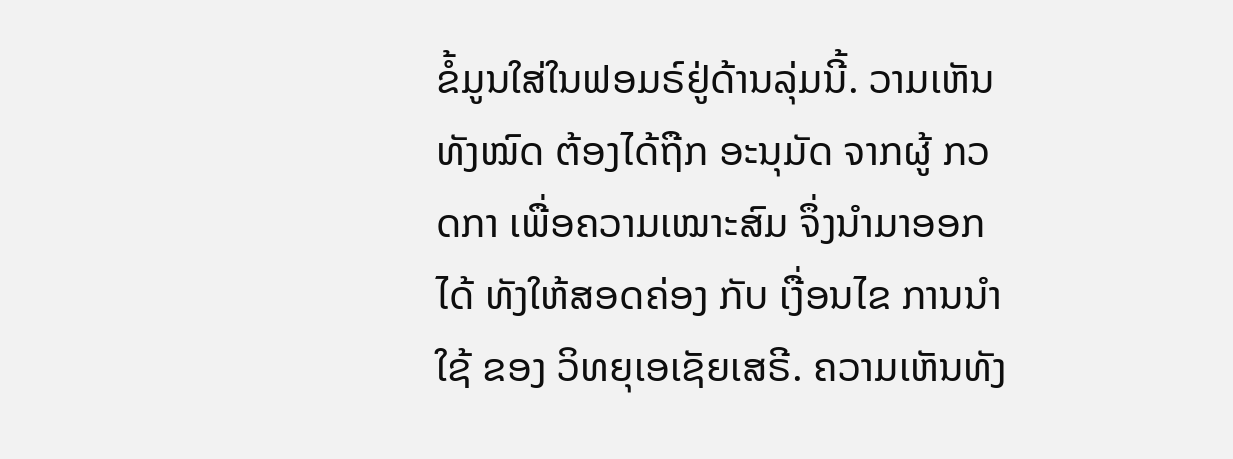ຂໍ້ມູນໃສ່ໃນຟອມຣ໌ຢູ່ດ້ານລຸ່ມນີ້. ວາມເຫັນທັງໝົດ ຕ້ອງໄດ້ຖືກ ອະນຸມັດ ຈາກຜູ້ ກວດກາ ເພື່ອຄວາມເໝາະສົມ ຈຶ່ງນໍາມາອອກໄດ້ ທັງໃຫ້ສອດຄ່ອງ ກັບ ເງື່ອນໄຂ ການນຳໃຊ້ ຂອງ ວິທຍຸເອເຊັຍເສຣີ. ຄວາມເຫັນທັງ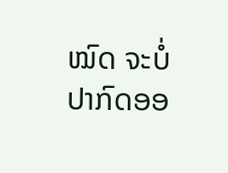ໝົດ ຈະບໍ່ປາກົດອອ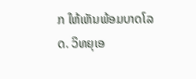ກ ໃຫ້ເຫັນພ້ອມບາດໂລດ. ວິທຍຸເອ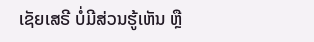ເຊັຍເສຣີ ບໍ່ມີສ່ວນຮູ້ເຫັນ ຫຼື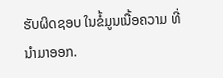ຮັບຜິດຊອບ ໃນຂໍ້ມູນເນື້ອຄວາມ ທີ່ນໍາມາອອກ.